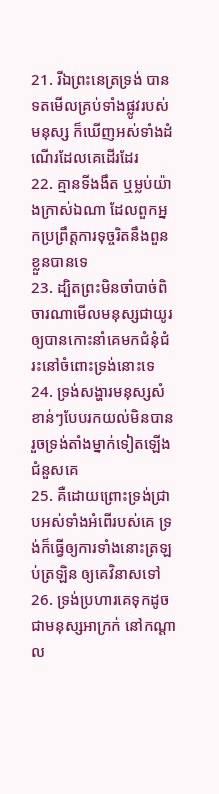21. រីឯព្រះនេត្រទ្រង់ បានទតមើលគ្រប់ទាំងផ្លូវរបស់មនុស្ស ក៏ឃើញអស់ទាំងដំណើរដែលគេដើរដែរ
22. គ្មានទីងងឹត ឬម្លប់យ៉ាងក្រាស់ឯណា ដែលពួកអ្នកប្រព្រឹត្តការទុច្ចរិតនឹងពួនខ្លួនបានទេ
23. ដ្បិតព្រះមិនចាំបាច់ពិចារណាមើលមនុស្សជាយូរ ឲ្យបានកោះនាំគេមកជំនុំជំរះនៅចំពោះទ្រង់នោះទេ
24. ទ្រង់សង្ហារមនុស្សសំខាន់ៗបែបរកយល់មិនបាន រួចទ្រង់តាំងម្នាក់ទៀតឡើងជំនួសគេ
25. គឺដោយព្រោះទ្រង់ជ្រាបអស់ទាំងអំពើរបស់គេ ទ្រង់ក៏ធ្វើឲ្យការទាំងនោះត្រឡប់ត្រឡិន ឲ្យគេវិនាសទៅ
26. ទ្រង់ប្រហារគេទុកដូចជាមនុស្សអាក្រក់ នៅកណ្តាល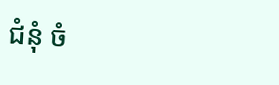ជំនុំ ចំ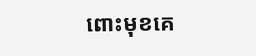ពោះមុខគេ